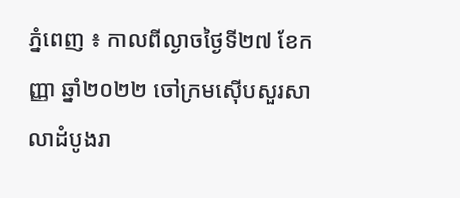ភ្នំពេញ ៖ កាលពីល្ងាចថ្ងៃទី២៧ ខែកញ្ញា ឆ្នាំ២០២២ ចៅក្រមស៊ើបសួរសាលាដំបូងរា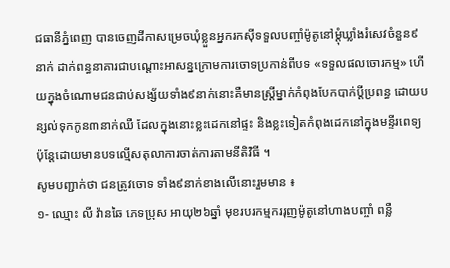ជធានីភ្នំពេញ បានចេញដីកាសម្រេចឃុំខ្លួនអ្នករកស៊ីទទួលបញ្ចាំម៉ូតូនៅម្តុំឃ្លាំងរំសេវចំនួន៩នាក់ ដាក់ពន្ធនាគារជាបណ្ដោះអាសន្នក្រោមការចោទប្រកាន់ពីបទ «ទទួលផលចោរកម្ម» ហើយក្នុងចំណោមជនជាប់សង្ស័យទាំង៩នាក់នោះគឺមានស្ត្រីម្នាក់កំពុងបែកបាក់ប្តីប្រពន្ធ ដោយបន្សល់ទុកកូន៣នាក់ឈឺ ដែលក្នុងនោះខ្លះដេកនៅផ្ទះ និងខ្លះទៀតកំពុងដេកនៅក្នុងមន្ទីរពេទ្យ ប៉ុន្តែដោយមានបទល្មើសតុលាការចាត់ការតាមនីតិវិធី ។
សូមបញ្ជាក់ថា ជនត្រូវចោទ ទាំង៩នាក់ខាងលើនោះរួមមាន ៖
១- ឈ្មោះ លី វ៉ានឆៃ ភេទប្រុស អាយុ២៦ឆ្នាំ មុខរបរកម្មកររុញម៉ូតូនៅហាងបញ្ចាំ ពន្លឺ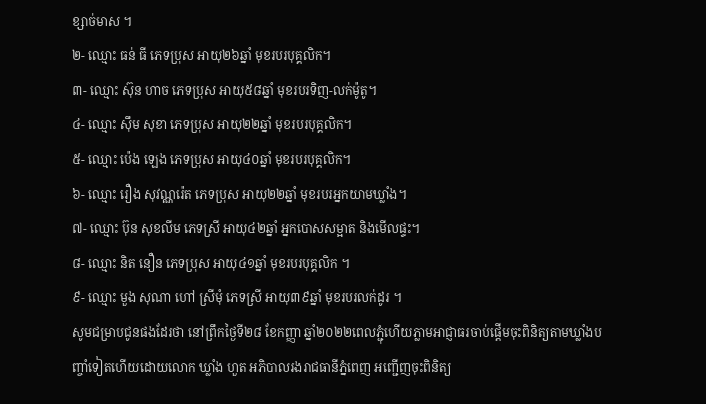ខ្សាច់មាស ។
២- ឈ្មោះ ធន់ ធី ភេទប្រុស អាយុ២៦ឆ្នាំ មុខរបរបុគ្គលិក។
៣- ឈ្មោះ ស៊ុន ហាច ភេទប្រុស អាយុ៥៨ឆ្នាំ មុខរបរទិញ-លក់ម៉ូតូ។
៤- ឈ្មោះ ស៊ឹម សុខា ភេទប្រុស អាយុ២២ឆ្នាំ មុខរបរបុគ្គលិក។
៥- ឈ្មោះ ប៉េង ឡេង ភេទប្រុស អាយុ៤០ឆ្នាំ មុខរបរបុគ្គលិក។
៦- ឈ្មោះ រឿង សុវណ្ណរ៉េត ភេទប្រុស អាយុ២២ឆ្នាំ មុខរបរអ្នកយាមឃ្លាំង។
៧- ឈ្មោះ ប៊ុន សុខលីម ភេទស្រី អាយុ៤២ឆ្នាំ អ្នកបោសសម្អាត និងមើលផ្ទះ។
៨- ឈ្មោះ និត នឿន ភេទប្រុស អាយុ៤១ឆ្នាំ មុខរបរបុគ្គលិក ។
៩- ឈ្មោះ មួង សុណា ហៅ ស្រីមុំ ភេទស្រី អាយុ៣៩ឆ្នាំ មុខរបរលក់ដូរ ។
សូមជម្រាបជូនផងដែរថា នៅព្រឹកថ្ងៃទី២៨ ខែកញ្ញា ឆ្នាំ២០២២ពេលភ្ជុំហើយភ្លាមអាជ្ញាធរចាប់ផ្តើមចុះពិនិត្យតាមឃ្លាំងបញ្ចាំទៀតហើយដោយលោក ឃ្លាំង ហួត អភិបាលរងរាជធានីភ្នំពេញ អញ្ជើញចុះពិនិត្យ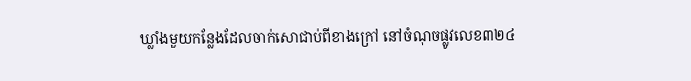ឃ្លាំងមួយកន្លែងដែលចាក់សោជាប់ពីខាងក្រៅ នៅចំណុចផ្លូវលេខ៣២៤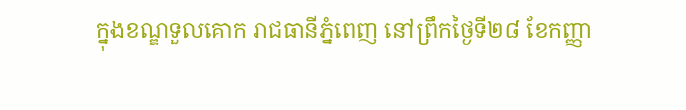ក្នុងខណ្ឌទួលគោក រាជធានីភ្នំពេញ នៅព្រឹកថ្ងៃទី២៨ ខែកញ្ញា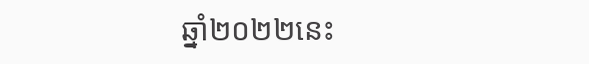ឆ្នាំ២០២២នេះ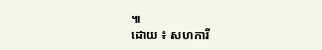៕
ដោយ ៖ សហការី